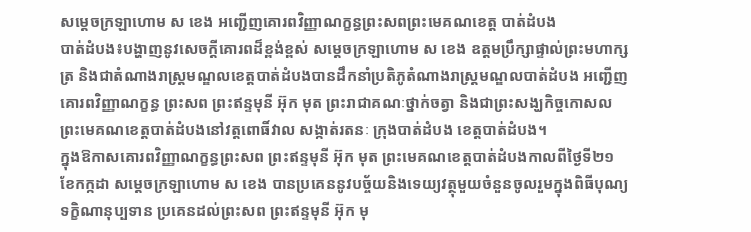សម្តេចក្រឡាហោម ស ខេង អញ្ជើញគោរពវិញ្ញាណក្ខន្ធព្រះសពព្រះមេគណខេត្ត បាត់ដំបង
បាត់ដំបង៖បង្ហាញនូវសេចក្តីគោរពដ៏ខ្ពង់ខ្ពស់ សម្តេចក្រឡាហោម ស ខេង ឧត្តមប្រឹក្សាផ្ទាល់ព្រះមហាក្សត្រ និងជាតំណាងរាស្ត្រមណ្ឌលខេត្តបាត់ដំបងបានដឹកនាំប្រតិភូតំណាងរាស្ត្រមណ្ឌលបាត់ដំបង អញ្ជើញគោរពវិញ្ញាណក្ខន្ធ ព្រះសព ព្រះឥន្ទមុនី អ៊ុក មុត ព្រះរាជាគណៈថ្នាក់ចត្វា និងជាព្រះសង្ឃកិច្ចកោសល ព្រះមេគណខេត្តបាត់ដំបងនៅវត្តពោធិ៍វាល សង្កាត់រតនៈ ក្រុងបាត់ដំបង ខេត្តបាត់ដំបង។
ក្នុងឱកាសគោរពវិញ្ញាណក្ខន្ធព្រះសព ព្រះឥន្ទមុនី អ៊ុក មុត ព្រះមេគណខេត្តបាត់ដំបងកាលពីថ្ងៃទី២១ ខែកក្កដា សម្តេចក្រឡាហោម ស ខេង បានប្រគេននូវបច្ច័យនិងទេយ្យវត្ថុមួយចំនួនចូលរួមក្នុងពិធីបុណ្យទក្ខិណានុប្បទាន ប្រគេនដល់ព្រះសព ព្រះឥន្ទមុនី អ៊ុក មុ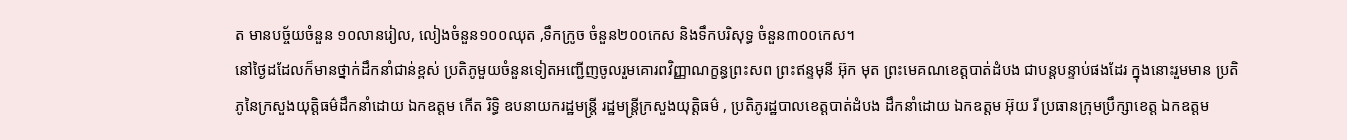ត មានបច្ច័យចំនួន ១០លានរៀល, លៀងចំនួន១០០ឈុត ,ទឹកក្រូច ចំនួន២០០កេស និងទឹកបរិសុទ្ធ ចំនួន៣០០កេស។
នៅថ្ងៃដដែលក៏មានថ្នាក់ដឹកនាំជាន់ខ្ពស់ ប្រតិភូមួយចំនួនទៀតអញ្ជើញចូលរួមគោរពវិញ្ញាណក្ខន្ធព្រះសព ព្រះឥន្ទមុនី អ៊ុក មុត ព្រះមេគណខេត្តបាត់ដំបង ជាបន្តបន្ទាប់ផងដែរ ក្នុងនោះរួមមាន ប្រតិភូនៃក្រសួងយុត្តិធម៌ដឹកនាំដោយ ឯកឧត្តម កើត រិទ្ធិ ឧបនាយករដ្ឋមន្ត្រី រដ្ឋមន្ត្រីក្រសួងយុត្តិធម៌ , ប្រតិភូរដ្ឋបាលខេត្តបាត់ដំបង ដឹកនាំដោយ ឯកឧត្តម អ៊ុយ រី ប្រធានក្រុមប្រឹក្សាខេត្ត ឯកឧត្តម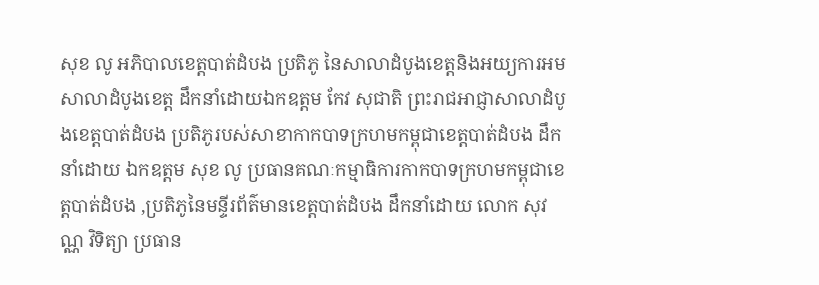សុខ លូ អភិបាលខេត្តបាត់ដំបង ប្រតិភូ នៃសាលាដំបូងខេត្តនិងអយ្យការអមសាលាដំបូងខេត្ត ដឹកនាំដោយឯកឧត្តម កែវ សុជាតិ ព្រះរាជអាជ្ញាសាលាដំបូងខេត្តបាត់ដំបង ប្រតិភូរបស់សាខាកាកបាទក្រហមកម្ពុជាខេត្តបាត់ដំបង ដឹកនាំដោយ ឯកឧត្តម សុខ លូ ប្រធានគណៈកម្មាធិការកាកបាទក្រហមកម្ពុជាខេត្តបាត់ដំបង ,ប្រតិភូនៃមន្ទីរព័ត៌មានខេត្តបាត់ដំបង ដឹកនាំដោយ លោក សុវណ្ណ វិទិត្យា ប្រធាន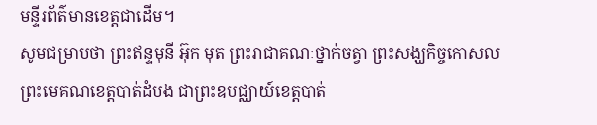មន្ទីរព័ត៌មានខេត្តជាដើម។
សូមជម្រាបថា ព្រះឥន្ទមុនី អ៊ុក មុត ព្រះរាជាគណៈថ្នាក់ចត្វា ព្រះសង្ឃកិច្ចកោសល ព្រះមេគណខេត្តបាត់ដំបង ជាព្រះឧបជ្ឈាយ៍ខេត្តបាត់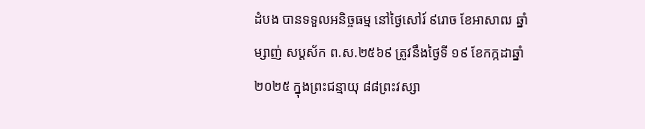ដំបង បានទទួលអនិច្ចធម្ម នៅថ្ងៃសៅរ៍ ៩រោច ខែអាសាឍ ឆ្នាំម្សាញ់ សប្តស័ក ព.ស.២៥៦៩ ត្រូវនឹងថ្ងៃទី ១៩ ខែកក្កដាឆ្នាំ២០២៥ ក្នុងព្រះជន្មាយុ ៨៨ព្រះវស្សា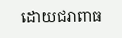ដោយជរាពាធ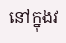នៅក្នុងវ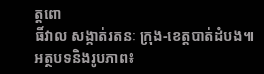ត្តពោ
ធិ៍វាល សង្កាត់រតនៈ ក្រុង-ខេត្តបាត់ដំបង៕
អត្ថបទនិងរូបភាព៖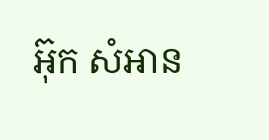អ៊ុក សំអាន